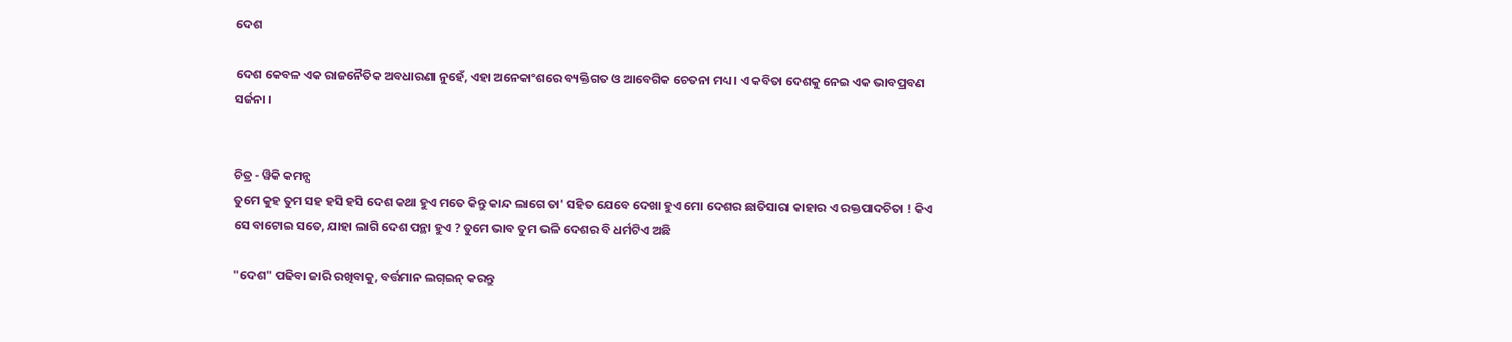ଦେଶ

ଦେଶ କେବଳ ଏକ ରାଜନୈତିକ ଅବଧାରଣା ନୁହେଁ, ଏହା ଅନେକାଂଶରେ ବ୍ୟକ୍ତିଗତ ଓ ଆବେଗିକ ଚେତନା ମଧ୍ୟ । ଏ କବିତା ଦେଶକୁ ନେଇ ଏକ ଭାବପ୍ରବଣ ସର୍ଜନା ।


ଚିତ୍ର - ୱିକି କମନ୍ସ
ତୁମେ କୁହ ତୁମ ସହ ହସି ହସି ଦେଶ କଥା ହୁଏ ମତେ କିନ୍ତୁ କାନ୍ଦ ଲାଗେ ତା' ସହିତ ଯେବେ ଦେଖା ହୁଏ ମୋ ଦେଶର ଛାତିସାରା କାହାର ଏ ରକ୍ତପାଦଚିତା ! କିଏ ସେ ବାଟୋଇ ସତେ, ଯାହା ଲାଗି ଦେଶ ପନ୍ଥା ହୁଏ ? ତୁମେ ଭାବ ତୁମ ଭଳି ଦେଶର ବି ଧର୍ମଟିଏ ଅଛି

"ଦେଶ" ପଢିବା ଜାରି ରଖିବାକୁ, ବର୍ତ୍ତମାନ ଲଗ୍ଇନ୍ କରନ୍ତୁ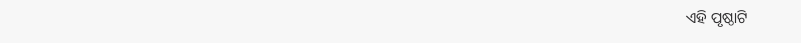ଏହି ପୃଷ୍ଠାଟି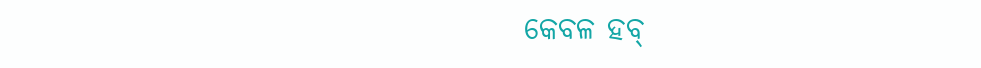କେବଳ ହବ୍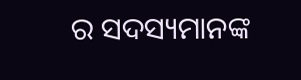ର ସଦସ୍ୟମାନଙ୍କ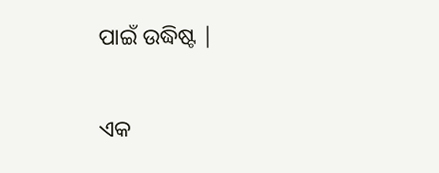ପାଇଁ ଉଦ୍ଧିଷ୍ଟ |

ଏକ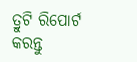ତ୍ରୁଟି ରିପୋର୍ଟ କରନ୍ତୁ